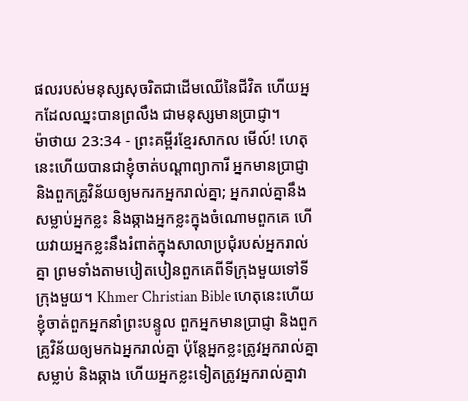ផលរបស់មនុស្សសុចរិតជាដើមឈើនៃជីវិត ហើយអ្នកដែលឈ្នះបានព្រលឹង ជាមនុស្សមានប្រាជ្ញា។
ម៉ាថាយ 23:34 - ព្រះគម្ពីរខ្មែរសាកល មើល៍! ហេតុនេះហើយបានជាខ្ញុំចាត់បណ្ដាព្យាការី អ្នកមានប្រាជ្ញា និងពួកគ្រូវិន័យឲ្យមករកអ្នករាល់គ្នា; អ្នករាល់គ្នានឹងសម្លាប់អ្នកខ្លះ និងឆ្កាងអ្នកខ្លះក្នុងចំណោមពួកគេ ហើយវាយអ្នកខ្លះនឹងរំពាត់ក្នុងសាលាប្រជុំរបស់អ្នករាល់គ្នា ព្រមទាំងតាមបៀតបៀនពួកគេពីទីក្រុងមួយទៅទីក្រុងមួយ។ Khmer Christian Bible ហេតុនេះហើយ ខ្ញុំចាត់ពួកអ្នកនាំព្រះបន្ទូល ពួកអ្នកមានប្រាជ្ញា និងពួកគ្រូវិន័យឲ្យមកឯអ្នករាល់គ្នា ប៉ុន្ដែអ្នកខ្លះត្រូវអ្នករាល់គ្នាសម្លាប់ និងឆ្កាង ហើយអ្នកខ្លះទៀតត្រូវអ្នករាល់គ្នាវា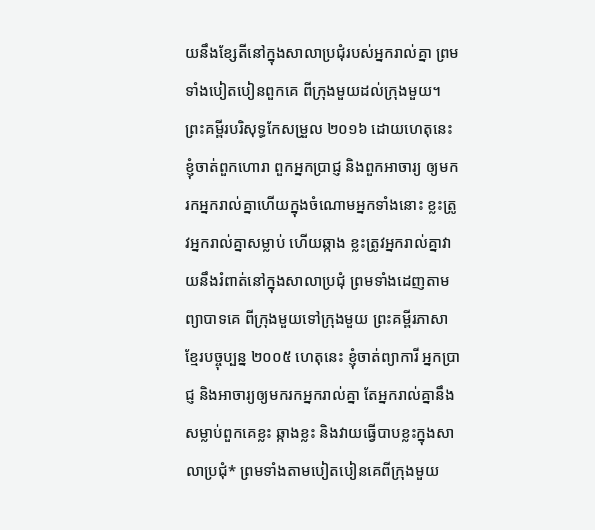យនឹងខ្សែតីនៅក្នុងសាលាប្រជុំរបស់អ្នករាល់គ្នា ព្រមទាំងបៀតបៀនពួកគេ ពីក្រុងមួយដល់ក្រុងមួយ។ ព្រះគម្ពីរបរិសុទ្ធកែសម្រួល ២០១៦ ដោយហេតុនេះ ខ្ញុំចាត់ពួកហោរា ពួកអ្នកប្រាជ្ញ និងពួកអាចារ្យ ឲ្យមករកអ្នករាល់គ្នាហើយក្នុងចំណោមអ្នកទាំងនោះ ខ្លះត្រូវអ្នករាល់គ្នាសម្លាប់ ហើយឆ្កាង ខ្លះត្រូវអ្នករាល់គ្នាវាយនឹងរំពាត់នៅក្នុងសាលាប្រជុំ ព្រមទាំងដេញតាមព្យាបាទគេ ពីក្រុងមួយទៅក្រុងមួយ ព្រះគម្ពីរភាសាខ្មែរបច្ចុប្បន្ន ២០០៥ ហេតុនេះ ខ្ញុំចាត់ព្យាការី អ្នកប្រាជ្ញ និងអាចារ្យឲ្យមករកអ្នករាល់គ្នា តែអ្នករាល់គ្នានឹងសម្លាប់ពួកគេខ្លះ ឆ្កាងខ្លះ និងវាយធ្វើបាបខ្លះក្នុងសាលាប្រជុំ* ព្រមទាំងតាមបៀតបៀនគេពីក្រុងមួយ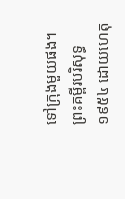ទៅក្រុងមួយផង។ ព្រះគម្ពីរបរិសុទ្ធ ១៩៥៤ ដោយហេតុ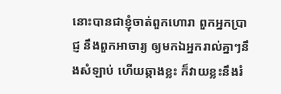នោះបានជាខ្ញុំចាត់ពួកហោរា ពួកអ្នកប្រាជ្ញ នឹងពួកអាចារ្យ ឲ្យមកឯអ្នករាល់គ្នាៗនឹងសំឡាប់ ហើយឆ្កាងខ្លះ ក៏វាយខ្លះនឹងរំ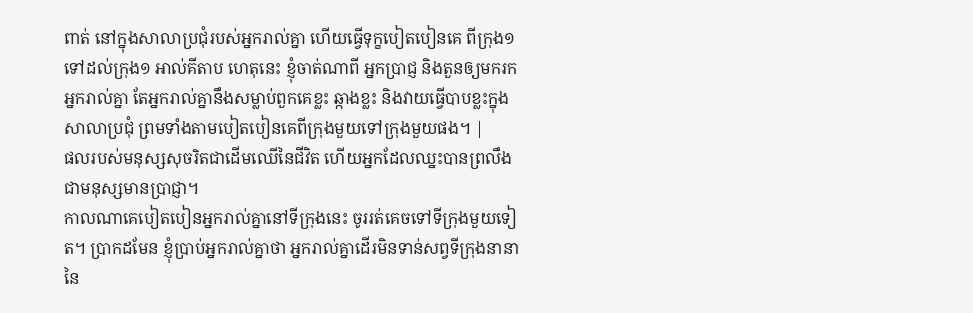ពាត់ នៅក្នុងសាលាប្រជុំរបស់អ្នករាល់គ្នា ហើយធ្វើទុក្ខបៀតបៀនគេ ពីក្រុង១ទៅដល់ក្រុង១ អាល់គីតាប ហេតុនេះ ខ្ញុំចាត់ណាពី អ្នកប្រាជ្ញ និងតួនឲ្យមករកអ្នករាល់គ្នា តែអ្នករាល់គ្នានឹងសម្លាប់ពួកគេខ្លះ ឆ្កាងខ្លះ និងវាយធ្វើបាបខ្លះក្នុងសាលាប្រជុំ ព្រមទាំងតាមបៀតបៀនគេពីក្រុងមួយទៅក្រុងមួយផង។ |
ផលរបស់មនុស្សសុចរិតជាដើមឈើនៃជីវិត ហើយអ្នកដែលឈ្នះបានព្រលឹង ជាមនុស្សមានប្រាជ្ញា។
កាលណាគេបៀតបៀនអ្នករាល់គ្នានៅទីក្រុងនេះ ចូររត់គេចទៅទីក្រុងមួយទៀត។ ប្រាកដមែន ខ្ញុំប្រាប់អ្នករាល់គ្នាថា អ្នករាល់គ្នាដើរមិនទាន់សព្វទីក្រុងនានានៃ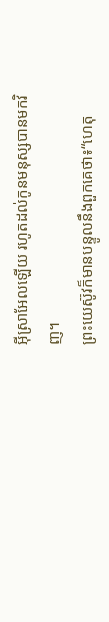អ៊ីស្រាអែលឡើយ រហូតដល់កូនមនុស្សបានមកវិញ។
ព្រះយេស៊ូវក៏មានបន្ទូលនឹងពួកគេថា៖“ហេតុ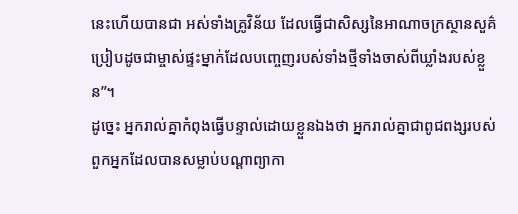នេះហើយបានជា អស់ទាំងគ្រូវិន័យ ដែលធ្វើជាសិស្សនៃអាណាចក្រស្ថានសួគ៌ ប្រៀបដូចជាម្ចាស់ផ្ទះម្នាក់ដែលបញ្ចេញរបស់ទាំងថ្មីទាំងចាស់ពីឃ្លាំងរបស់ខ្លួន”។
ដូច្នេះ អ្នករាល់គ្នាកំពុងធ្វើបន្ទាល់ដោយខ្លួនឯងថា អ្នករាល់គ្នាជាពូជពង្សរបស់ពួកអ្នកដែលបានសម្លាប់បណ្ដាព្យាកា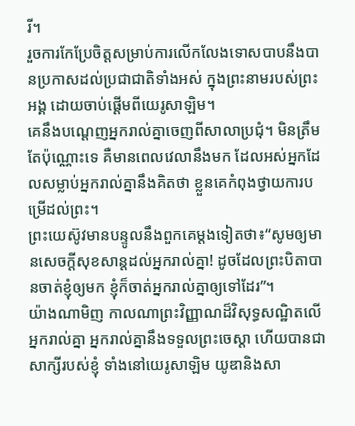រី។
រួចការកែប្រែចិត្តសម្រាប់ការលើកលែងទោសបាបនឹងបានប្រកាសដល់ប្រជាជាតិទាំងអស់ ក្នុងព្រះនាមរបស់ព្រះអង្គ ដោយចាប់ផ្ដើមពីយេរូសាឡិម។
គេនឹងបណ្ដេញអ្នករាល់គ្នាចេញពីសាលាប្រជុំ។ មិនត្រឹមតែប៉ុណ្ណោះទេ គឺមានពេលវេលានឹងមក ដែលអស់អ្នកដែលសម្លាប់អ្នករាល់គ្នានឹងគិតថា ខ្លួនគេកំពុងថ្វាយការបម្រើដល់ព្រះ។
ព្រះយេស៊ូវមានបន្ទូលនឹងពួកគេម្ដងទៀតថា៖“សូមឲ្យមានសេចក្ដីសុខសាន្តដល់អ្នករាល់គ្នា! ដូចដែលព្រះបិតាបានចាត់ខ្ញុំឲ្យមក ខ្ញុំក៏ចាត់អ្នករាល់គ្នាឲ្យទៅដែរ”។
យ៉ាងណាមិញ កាលណាព្រះវិញ្ញាណដ៏វិសុទ្ធសណ្ឋិតលើអ្នករាល់គ្នា អ្នករាល់គ្នានឹងទទួលព្រះចេស្ដា ហើយបានជាសាក្សីរបស់ខ្ញុំ ទាំងនៅយេរូសាឡិម យូឌានិងសា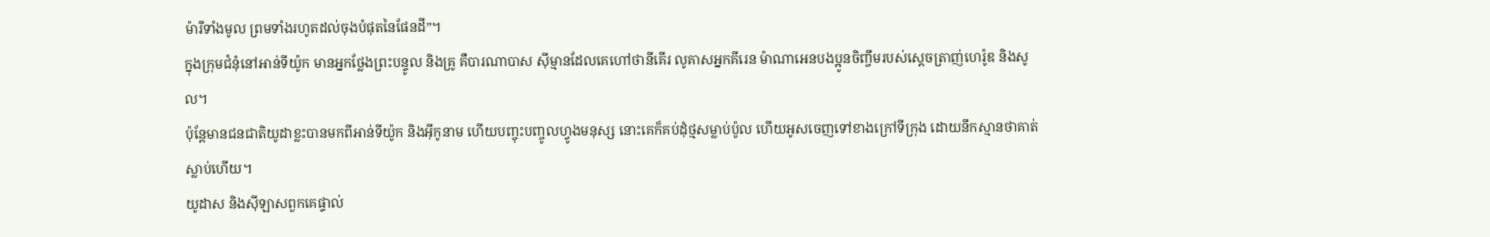ម៉ារីទាំងមូល ព្រមទាំងរហូតដល់ចុងបំផុតនៃផែនដី”។
ក្នុងក្រុមជំនុំនៅអាន់ទីយ៉ូក មានអ្នកថ្លែងព្រះបន្ទូល និងគ្រូ គឺបារណាបាស ស៊ីម្មានដែលគេហៅថានីគើរ លូគាសអ្នកគីរេន ម៉ាណាអេនបងប្អូនចិញ្ចឹមរបស់ស្ដេចត្រាញ់ហេរ៉ូឌ និងសូល។
ប៉ុន្តែមានជនជាតិយូដាខ្លះបានមកពីអាន់ទីយ៉ូក និងអ៊ីកូនាម ហើយបញ្ចុះបញ្ចូលហ្វូងមនុស្ស នោះគេក៏គប់ដុំថ្មសម្លាប់ប៉ូល ហើយអូសចេញទៅខាងក្រៅទីក្រុង ដោយនឹកស្មានថាគាត់ស្លាប់ហើយ។
យូដាស និងស៊ីឡាសពួកគេផ្ទាល់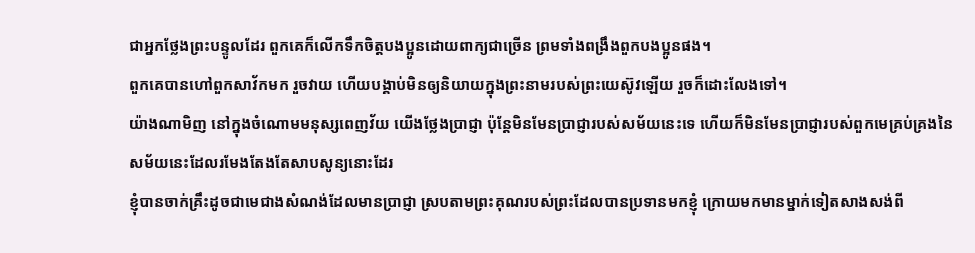ជាអ្នកថ្លែងព្រះបន្ទូលដែរ ពួកគេក៏លើកទឹកចិត្តបងប្អូនដោយពាក្យជាច្រើន ព្រមទាំងពង្រឹងពួកបងប្អូនផង។
ពួកគេបានហៅពួកសាវ័កមក រួចវាយ ហើយបង្គាប់មិនឲ្យនិយាយក្នុងព្រះនាមរបស់ព្រះយេស៊ូវឡើយ រួចក៏ដោះលែងទៅ។
យ៉ាងណាមិញ នៅក្នុងចំណោមមនុស្សពេញវ័យ យើងថ្លែងប្រាជ្ញា ប៉ុន្តែមិនមែនប្រាជ្ញារបស់សម័យនេះទេ ហើយក៏មិនមែនប្រាជ្ញារបស់ពួកមេគ្រប់គ្រងនៃសម័យនេះដែលរមែងតែងតែសាបសូន្យនោះដែរ
ខ្ញុំបានចាក់គ្រឹះដូចជាមេជាងសំណង់ដែលមានប្រាជ្ញា ស្របតាមព្រះគុណរបស់ព្រះដែលបានប្រទានមកខ្ញុំ ក្រោយមកមានម្នាក់ទៀតសាងសង់ពី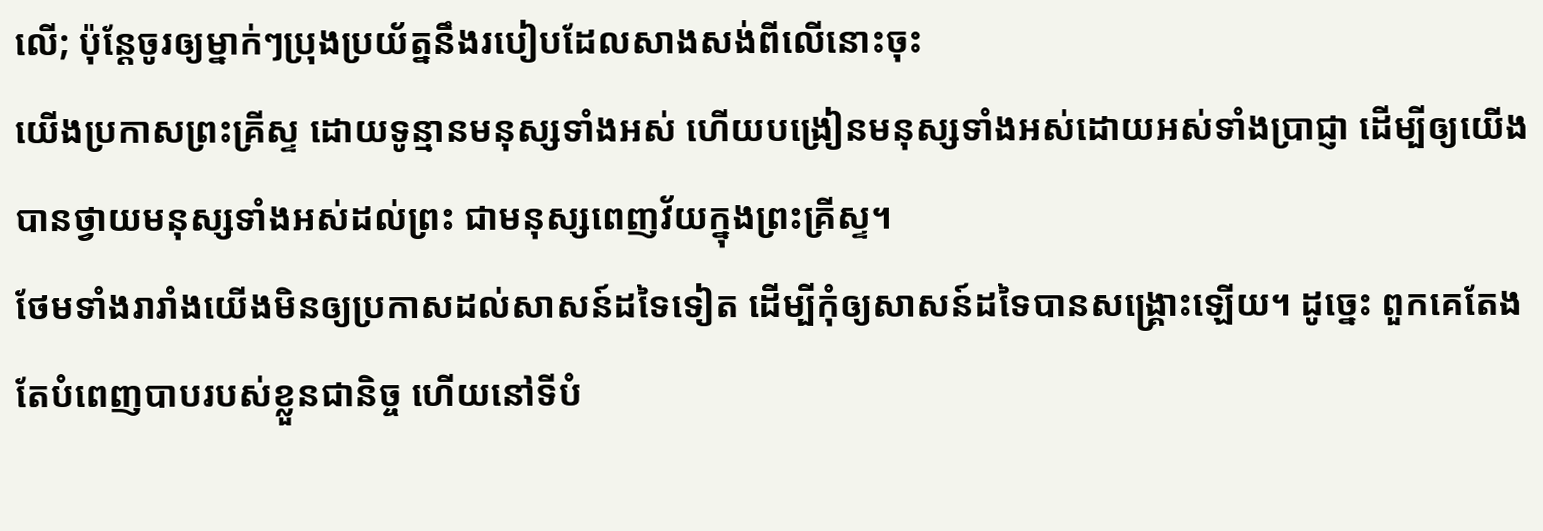លើ; ប៉ុន្តែចូរឲ្យម្នាក់ៗប្រុងប្រយ័ត្ននឹងរបៀបដែលសាងសង់ពីលើនោះចុះ
យើងប្រកាសព្រះគ្រីស្ទ ដោយទូន្មានមនុស្សទាំងអស់ ហើយបង្រៀនមនុស្សទាំងអស់ដោយអស់ទាំងប្រាជ្ញា ដើម្បីឲ្យយើងបានថ្វាយមនុស្សទាំងអស់ដល់ព្រះ ជាមនុស្សពេញវ័យក្នុងព្រះគ្រីស្ទ។
ថែមទាំងរារាំងយើងមិនឲ្យប្រកាសដល់សាសន៍ដទៃទៀត ដើម្បីកុំឲ្យសាសន៍ដទៃបានសង្គ្រោះឡើយ។ ដូច្នេះ ពួកគេតែងតែបំពេញបាបរបស់ខ្លួនជានិច្ច ហើយនៅទីបំ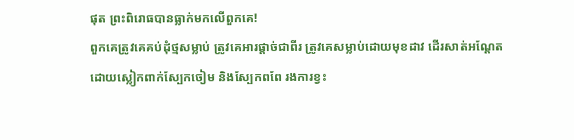ផុត ព្រះពិរោធបានធ្លាក់មកលើពួកគេ!
ពួកគេត្រូវគេគប់ដុំថ្មសម្លាប់ ត្រូវគេអារផ្ដាច់ជាពីរ ត្រូវគេសម្លាប់ដោយមុខដាវ ដើរសាត់អណ្ដែតដោយស្លៀកពាក់ស្បែកចៀម និងស្បែកពពែ រងការខ្វះ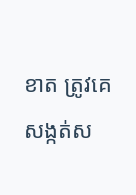ខាត ត្រូវគេសង្កត់ស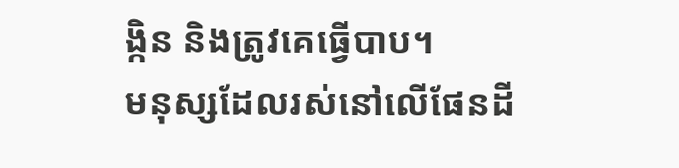ង្កិន និងត្រូវគេធ្វើបាប។
មនុស្សដែលរស់នៅលើផែនដី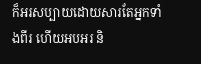ក៏អរសប្បាយដោយសារតែអ្នកទាំងពីរ ហើយអបអរ និ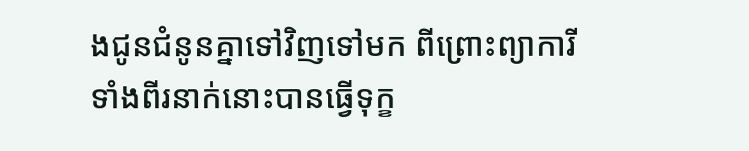ងជូនជំនូនគ្នាទៅវិញទៅមក ពីព្រោះព្យាការីទាំងពីរនាក់នោះបានធ្វើទុក្ខ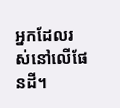អ្នកដែលរស់នៅលើផែនដី។